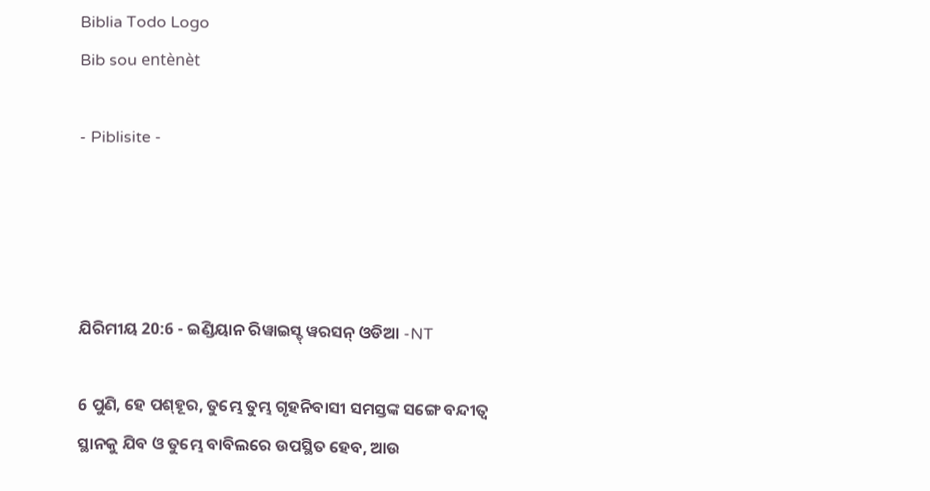Biblia Todo Logo
Bib sou entènèt

- Piblisite -




ଯିରିମୀୟ 20:6 - ଇଣ୍ଡିୟାନ ରିୱାଇସ୍ଡ୍ ୱରସନ୍ ଓଡିଆ -NT

6 ପୁଣି, ହେ ପଶ୍‍ହୂର, ତୁମ୍ଭେ ତୁମ୍ଭ ଗୃହନିବାସୀ ସମସ୍ତଙ୍କ ସଙ୍ଗେ ବନ୍ଦୀତ୍ୱ ସ୍ଥାନକୁ ଯିବ ଓ ତୁମ୍ଭେ ବାବିଲରେ ଉପସ୍ଥିତ ହେବ, ଆଉ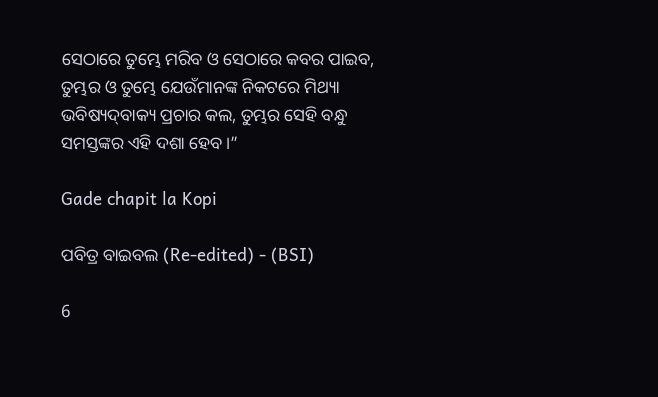ସେଠାରେ ତୁମ୍ଭେ ମରିବ ଓ ସେଠାରେ କବର ପାଇବ, ତୁମ୍ଭର ଓ ତୁମ୍ଭେ ଯେଉଁମାନଙ୍କ ନିକଟରେ ମିଥ୍ୟା ଭବିଷ୍ୟଦ୍‍ବାକ୍ୟ ପ୍ରଚାର କଲ, ତୁମ୍ଭର ସେହି ବନ୍ଧୁ ସମସ୍ତଙ୍କର ଏହି ଦଶା ହେବ।”

Gade chapit la Kopi

ପବିତ୍ର ବାଇବଲ (Re-edited) - (BSI)

6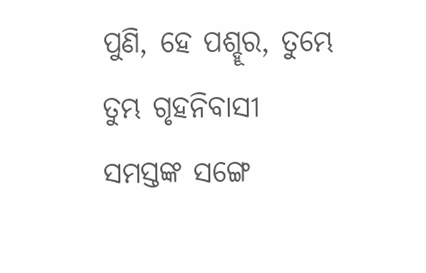ପୁଣି, ହେ ପଶ୍ହୂର, ତୁମ୍ଭେ ତୁମ୍ଭ ଗୃହନିବାସୀ ସମସ୍ତଙ୍କ ସଙ୍ଗେ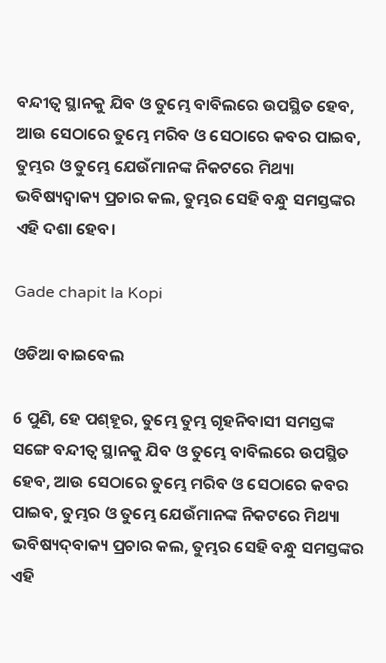ବନ୍ଦୀତ୍ଵ ସ୍ଥାନକୁ ଯିବ ଓ ତୁମ୍ଭେ ବାବିଲରେ ଉପସ୍ଥିତ ହେବ, ଆଉ ସେଠାରେ ତୁମ୍ଭେ ମରିବ ଓ ସେଠାରେ କବର ପାଇବ, ତୁମ୍ଭର ଓ ତୁମ୍ଭେ ଯେଉଁମାନଙ୍କ ନିକଟରେ ମିଥ୍ୟା ଭବିଷ୍ୟଦ୍ବାକ୍ୟ ପ୍ରଚାର କଲ, ତୁମ୍ଭର ସେହି ବନ୍ଧୁ ସମସ୍ତଙ୍କର ଏହି ଦଶା ହେବ।

Gade chapit la Kopi

ଓଡିଆ ବାଇବେଲ

6 ପୁଣି, ହେ ପଶ୍‍ହୂର, ତୁମ୍ଭେ ତୁମ୍ଭ ଗୃହନିବାସୀ ସମସ୍ତଙ୍କ ସଙ୍ଗେ ବନ୍ଦୀତ୍ୱ ସ୍ଥାନକୁ ଯିବ ଓ ତୁମ୍ଭେ ବାବିଲରେ ଉପସ୍ଥିତ ହେବ, ଆଉ ସେଠାରେ ତୁମ୍ଭେ ମରିବ ଓ ସେଠାରେ କବର ପାଇବ, ତୁମ୍ଭର ଓ ତୁମ୍ଭେ ଯେଉଁମାନଙ୍କ ନିକଟରେ ମିଥ୍ୟା ଭବିଷ୍ୟଦ୍‍ବାକ୍ୟ ପ୍ରଚାର କଲ, ତୁମ୍ଭର ସେହି ବନ୍ଧୁ ସମସ୍ତଙ୍କର ଏହି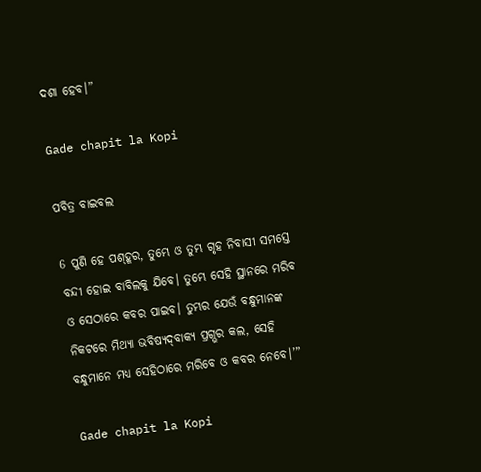ଦଶା ହେବ।”

Gade chapit la Kopi

ପବିତ୍ର ବାଇବଲ

6 ପୁଣି ହେ ପ‌‌‌ଶ୍‌‌‌ହୂର, ତୁମ୍ଭେ ଓ ତୁମ୍ଭ ଗୃହ ନିବାସୀ ସମସ୍ତେ ବନ୍ଦୀ ହୋଇ ବାବିଲକୁ ଯିବେ। ତୁମ୍ଭେ ସେହି ସ୍ଥାନରେ ମରିବ ଓ ସେଠାରେ କବର ପାଇବ। ତୁମ୍ଭର ଯେଉଁ ବନ୍ଧୁମାନଙ୍କ ନିକଟରେ ମିଥ୍ୟା ଭବିଷ୍ୟ‌ଦ୍‌ବାକ୍ୟ ପ୍ରଗ୍ଭର କଲ, ସେହି ବନ୍ଧୁମାନେ ମଧ୍ୟ ସେହିଠାରେ ମରିବେ ଓ କବର ନେବେ।’”

Gade chapit la Kopi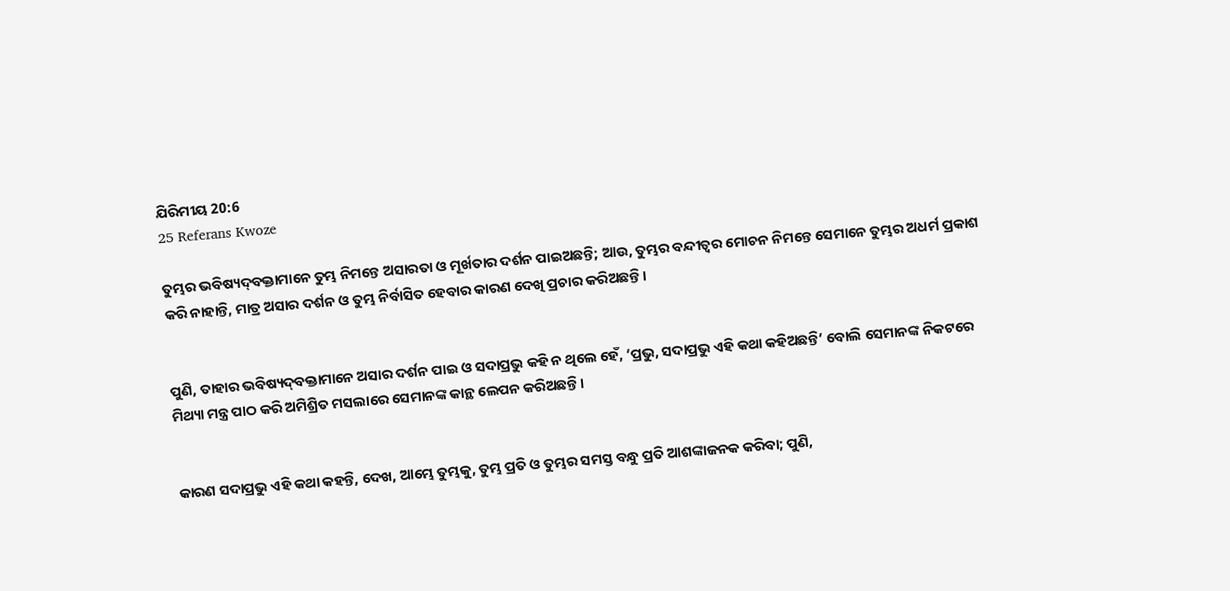ଯିରିମୀୟ 20:6
25 Referans Kwoze

ତୁମ୍ଭର ଭବିଷ୍ୟଦ୍‍ବକ୍ତାମାନେ ତୁମ୍ଭ ନିମନ୍ତେ ଅସାରତା ଓ ମୂର୍ଖତାର ଦର୍ଶନ ପାଇଅଛନ୍ତି; ଆଉ, ତୁମ୍ଭର ବନ୍ଦୀତ୍ୱର ମୋଚନ ନିମନ୍ତେ ସେମାନେ ତୁମ୍ଭର ଅଧର୍ମ ପ୍ରକାଶ କରି ନାହାନ୍ତି, ମାତ୍ର ଅସାର ଦର୍ଶନ ଓ ତୁମ୍ଭ ନିର୍ବାସିତ ହେବାର କାରଣ ଦେଖି ପ୍ରଚାର କରିଅଛନ୍ତି।


ପୁଣି, ତାହାର ଭବିଷ୍ୟଦ୍‍ବକ୍ତାମାନେ ଅସାର ଦର୍ଶନ ପାଇ ଓ ସଦାପ୍ରଭୁ କହି ନ ଥିଲେ ହେଁ, ‘ପ୍ରଭୁ, ସଦାପ୍ରଭୁ ଏହି କଥା କହିଅଛନ୍ତି’ ବୋଲି ସେମାନଙ୍କ ନିକଟରେ ମିଥ୍ୟା ମନ୍ତ୍ର ପାଠ କରି ଅମିଶ୍ରିତ ମସଲାରେ ସେମାନଙ୍କ କାନ୍ଥ ଲେପନ କରିଅଛନ୍ତି।


କାରଣ ସଦାପ୍ରଭୁ ଏହି କଥା କହନ୍ତି, ଦେଖ, ଆମ୍ଭେ ତୁମ୍ଭକୁ, ତୁମ୍ଭ ପ୍ରତି ଓ ତୁମ୍ଭର ସମସ୍ତ ବନ୍ଧୁ ପ୍ରତି ଆଶଙ୍କାଜନକ କରିବା; ପୁଣି,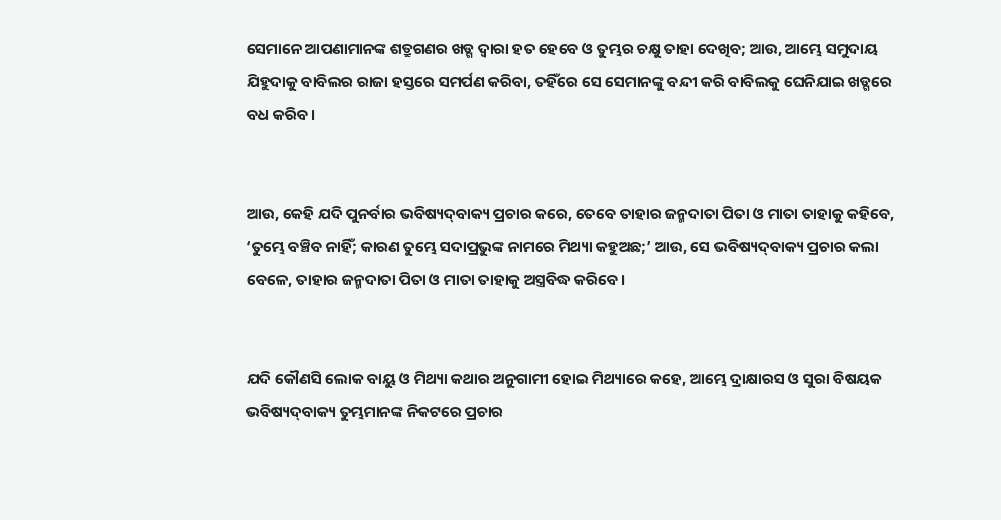ସେମାନେ ଆପଣାମାନଙ୍କ ଶତ୍ରୁଗଣର ଖଡ୍ଗ ଦ୍ୱାରା ହତ ହେବେ ଓ ତୁମ୍ଭର ଚକ୍ଷୁ ତାହା ଦେଖିବ; ଆଉ, ଆମ୍ଭେ ସମୁଦାୟ ଯିହୁଦାକୁ ବାବିଲର ରାଜା ହସ୍ତରେ ସମର୍ପଣ କରିବା, ତହିଁରେ ସେ ସେମାନଙ୍କୁ ବନ୍ଦୀ କରି ବାବିଲକୁ ଘେନିଯାଇ ଖଡ୍ଗରେ ବଧ କରିବ।


ଆଉ, କେହି ଯଦି ପୁନର୍ବାର ଭବିଷ୍ୟଦ୍‍ବାକ୍ୟ ପ୍ରଚାର କରେ, ତେବେ ତାହାର ଜନ୍ମଦାତା ପିତା ଓ ମାତା ତାହାକୁ କହିବେ, ‘ତୁମ୍ଭେ ବଞ୍ଚିବ ନାହିଁ; କାରଣ ତୁମ୍ଭେ ସଦାପ୍ରଭୁଙ୍କ ନାମରେ ମିଥ୍ୟା କହୁଅଛ;’ ଆଉ, ସେ ଭବିଷ୍ୟଦ୍‍ବାକ୍ୟ ପ୍ରଚାର କଲା ବେଳେ, ତାହାର ଜନ୍ମଦାତା ପିତା ଓ ମାତା ତାହାକୁ ଅସ୍ତ୍ରବିଦ୍ଧ କରିବେ।


ଯଦି କୌଣସି ଲୋକ ବାୟୁ ଓ ମିଥ୍ୟା କଥାର ଅନୁଗାମୀ ହୋଇ ମିଥ୍ୟାରେ କହେ, ଆମ୍ଭେ ଦ୍ରାକ୍ଷାରସ ଓ ସୁରା ବିଷୟକ ଭବିଷ୍ୟଦ୍‍ବାକ୍ୟ ତୁମ୍ଭମାନଙ୍କ ନିକଟରେ ପ୍ରଚାର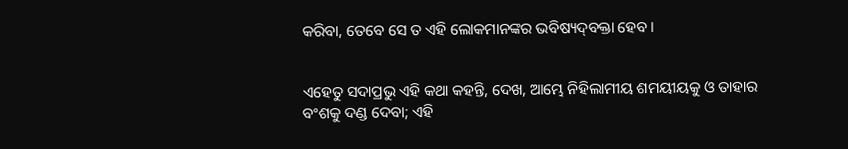କରିବା, ତେବେ ସେ ତ ଏହି ଲୋକମାନଙ୍କର ଭବିଷ୍ୟଦ୍‍ବକ୍ତା ହେବ।


ଏହେତୁ ସଦାପ୍ରଭୁ ଏହି କଥା କହନ୍ତି, ଦେଖ, ଆମ୍ଭେ ନିହିଲାମୀୟ ଶମୟୀୟକୁ ଓ ତାହାର ବଂଶକୁ ଦଣ୍ଡ ଦେବା; ଏହି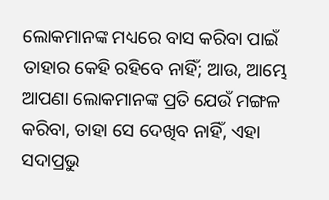ଲୋକମାନଙ୍କ ମଧ୍ୟରେ ବାସ କରିବା ପାଇଁ ତାହାର କେହି ରହିବେ ନାହିଁ; ଆଉ, ଆମ୍ଭେ ଆପଣା ଲୋକମାନଙ୍କ ପ୍ରତି ଯେଉଁ ମଙ୍ଗଳ କରିବା, ତାହା ସେ ଦେଖିବ ନାହିଁ, ଏହା ସଦାପ୍ରଭୁ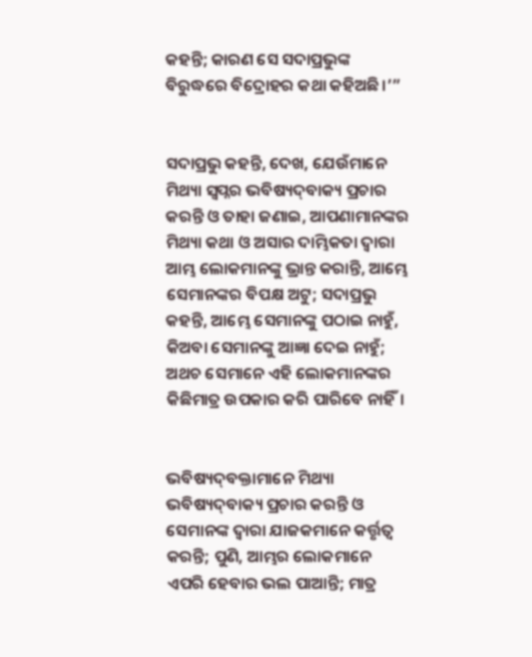କହନ୍ତି; କାରଣ ସେ ସଦାପ୍ରଭୁଙ୍କ ବିରୁଦ୍ଧରେ ବିଦ୍ରୋହର କଥା କହିଅଛି।’”


ସଦାପ୍ରଭୁ କହନ୍ତି, ଦେଖ, ଯେଉଁମାନେ ମିଥ୍ୟା ସ୍ୱପ୍ନର ଭବିଷ୍ୟଦ୍‍ବାକ୍ୟ ପ୍ରଚାର କରନ୍ତି ଓ ତାହା ଜଣାଇ, ଆପଣାମାନଙ୍କର ମିଥ୍ୟା କଥା ଓ ଅସାର ଦାମ୍ଭିକତା ଦ୍ୱାରା ଆମ୍ଭ ଲୋକମାନଙ୍କୁ ଭ୍ରାନ୍ତ କରାନ୍ତି, ଆମ୍ଭେ ସେମାନଙ୍କର ବିପକ୍ଷ ଅଟୁ; ସଦାପ୍ରଭୁ କହନ୍ତି, ଆମ୍ଭେ ସେମାନଙ୍କୁ ପଠାଇ ନାହୁଁ, କିଅବା ସେମାନଙ୍କୁ ଆଜ୍ଞା ଦେଇ ନାହୁଁ; ଅଥଚ ସେମାନେ ଏହି ଲୋକମାନଙ୍କର କିଛିମାତ୍ର ଉପକାର କରି ପାରିବେ ନାହିଁ।


ଭବିଷ୍ୟଦ୍‍ବକ୍ତାମାନେ ମିଥ୍ୟା ଭବିଷ୍ୟଦ୍‍ବାକ୍ୟ ପ୍ରଚାର କରନ୍ତି ଓ ସେମାନଙ୍କ ଦ୍ୱାରା ଯାଜକମାନେ କର୍ତ୍ତୃତ୍ୱ କରନ୍ତି; ପୁଣି, ଆମ୍ଭର ଲୋକମାନେ ଏପରି ହେବାର ଭଲ ପାଆନ୍ତି; ମାତ୍ର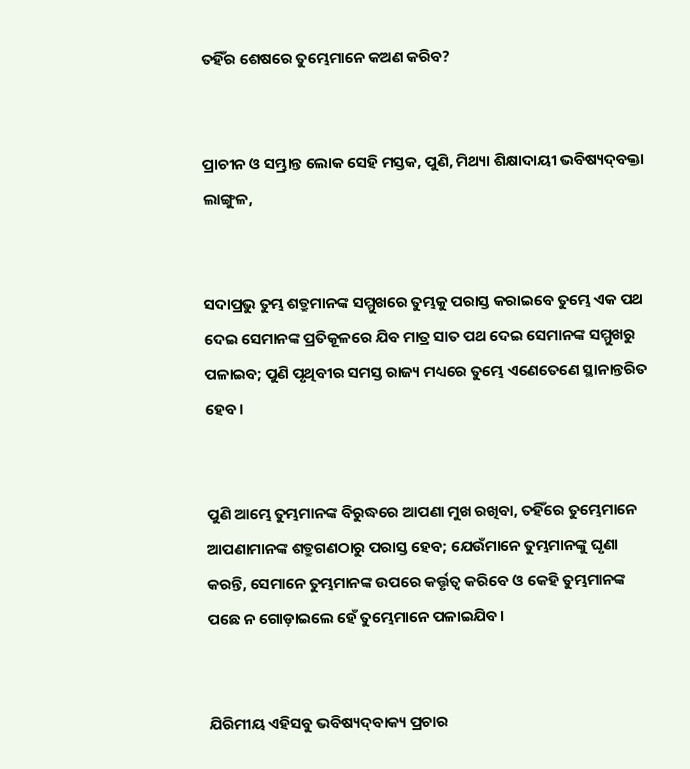ତହିଁର ଶେଷରେ ତୁମ୍ଭେମାନେ କଅଣ କରିବ?


ପ୍ରାଚୀନ ଓ ସମ୍ଭ୍ରାନ୍ତ ଲୋକ ସେହି ମସ୍ତକ, ପୁଣି, ମିଥ୍ୟା ଶିକ୍ଷାଦାୟୀ ଭବିଷ୍ୟଦ୍‍ବକ୍ତା ଲାଙ୍ଗୁଳ,


ସଦାପ୍ରଭୁ ତୁମ୍ଭ ଶତ୍ରୁମାନଙ୍କ ସମ୍ମୁଖରେ ତୁମ୍ଭକୁ ପରାସ୍ତ କରାଇବେ ତୁମ୍ଭେ ଏକ ପଥ ଦେଇ ସେମାନଙ୍କ ପ୍ରତିକୂଳରେ ଯିବ ମାତ୍ର ସାତ ପଥ ଦେଇ ସେମାନଙ୍କ ସମ୍ମୁଖରୁ ପଳାଇବ; ପୁଣି ପୃଥିବୀର ସମସ୍ତ ରାଜ୍ୟ ମଧ୍ୟରେ ତୁମ୍ଭେ ଏଣେତେଣେ ସ୍ଥାନାନ୍ତରିତ ହେବ।


ପୁଣି ଆମ୍ଭେ ତୁମ୍ଭମାନଙ୍କ ବିରୁଦ୍ଧରେ ଆପଣା ମୁଖ ରଖିବା, ତହିଁରେ ତୁମ୍ଭେମାନେ ଆପଣାମାନଙ୍କ ଶତ୍ରୁଗଣଠାରୁ ପରାସ୍ତ ହେବ; ଯେଉଁମାନେ ତୁମ୍ଭମାନଙ୍କୁ ଘୃଣା କରନ୍ତି, ସେମାନେ ତୁମ୍ଭମାନଙ୍କ ଉପରେ କର୍ତ୍ତୃତ୍ୱ କରିବେ ଓ କେହି ତୁମ୍ଭମାନଙ୍କ ପଛେ ନ ଗୋଡ଼ାଇଲେ ହେଁ ତୁମ୍ଭେମାନେ ପଳାଇଯିବ।


ଯିରିମୀୟ ଏହିସବୁ ଭବିଷ୍ୟଦ୍‍ବାକ୍ୟ ପ୍ରଚାର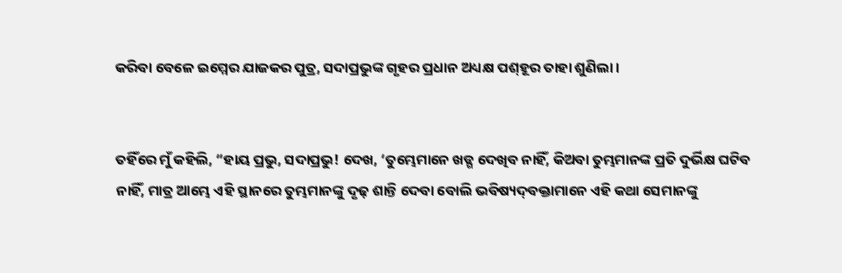କରିବା ବେଳେ ଇମ୍ମେର ଯାଜକର ପୁତ୍ର, ସଦାପ୍ରଭୁଙ୍କ ଗୃହର ପ୍ରଧାନ ଅଧ୍ୟକ୍ଷ ପଶ୍‍ହୂର ତାହା ଶୁଣିଲା।


ତହିଁରେ ମୁଁ କହିଲି, “ହାୟ ପ୍ରଭୁ, ସଦାପ୍ରଭୁ! ଦେଖ, ‘ତୁମ୍ଭେମାନେ ଖଡ୍ଗ ଦେଖିବ ନାହିଁ, କିଅବା ତୁମ୍ଭମାନଙ୍କ ପ୍ରତି ଦୁର୍ଭିକ୍ଷ ଘଟିବ ନାହିଁ, ମାତ୍ର ଆମ୍ଭେ ଏହି ସ୍ଥାନରେ ତୁମ୍ଭମାନଙ୍କୁ ଦୃଢ଼ ଶାନ୍ତି ଦେବା ବୋଲି ଭବିଷ୍ୟଦ୍‍ବକ୍ତାମାନେ ଏହି କଥା ସେମାନଙ୍କୁ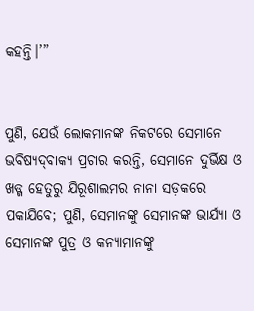କହନ୍ତି।’”


ପୁଣି, ଯେଉଁ ଲୋକମାନଙ୍କ ନିକଟରେ ସେମାନେ ଭବିଷ୍ୟଦ୍‍ବାକ୍ୟ ପ୍ରଚାର କରନ୍ତି, ସେମାନେ ଦୁର୍ଭିକ୍ଷ ଓ ଖଡ୍ଗ ହେତୁରୁ ଯିରୂଶାଲମର ନାନା ସଡ଼କରେ ପକାଯିବେ; ପୁଣି, ସେମାନଙ୍କୁ ସେମାନଙ୍କ ଭାର୍ଯ୍ୟା ଓ ସେମାନଙ୍କ ପୁତ୍ର ଓ କନ୍ୟାମାନଙ୍କୁ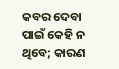କବର ଦେବା ପାଇଁ କେହି ନ ଥିବେ; କାରଣ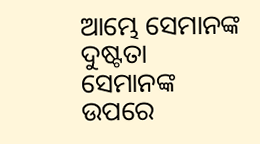ଆମ୍ଭେ ସେମାନଙ୍କ ଦୁଷ୍ଟତା ସେମାନଙ୍କ ଉପରେ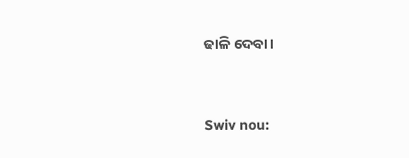ଢାଳି ଦେବା।


Swiv nou: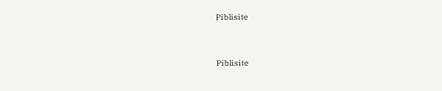Piblisite


Piblisite